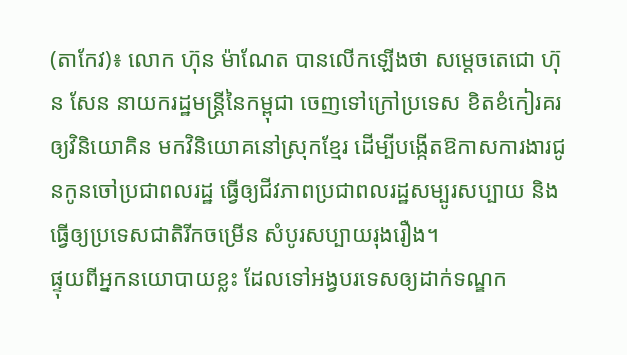(តាកែវ)៖ លោក ហ៊ុន ម៉ាណែត បានលើកឡើងថា សម្តេចតេជោ ហ៊ុន សែន នាយករដ្ឋមន្ដ្រីនៃកម្ពុជា ចេញទៅក្រៅប្រទេស ខិតខំកៀរគរឲ្យវិនិយោគិន មកវិនិយោគនៅស្រុកខ្មែរ ដើម្បីបង្កើតឱកាសការងារជូនកូនចៅប្រជាពលរដ្ឋ ធ្វើឲ្យជីវភាពប្រជាពលរដ្ឋសម្បូរសប្បាយ និងធ្វើឲ្យប្រទេសជាតិរីកចម្រើន សំបូរសប្បាយរុងរឿង។
ផ្ទុយពីអ្នកនយោបាយខ្លះ ដែលទៅអង្វបរទេសឲ្យដាក់ទណ្ឌក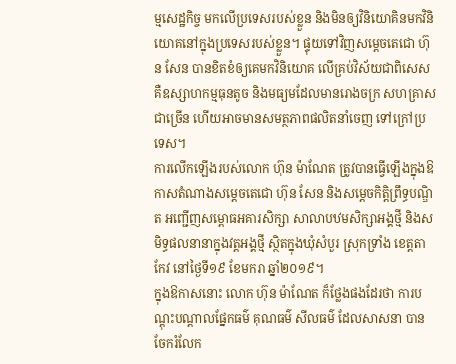ម្មសេដ្ឋកិច្ច មកលើប្រទេសរបស់ខ្លួន និងមិនឲ្យវិនិយោគិនមកវិនិយោគនៅក្នុងប្រទេសរបស់ខ្លួន។ ផ្ទុយទៅវិញសម្តេចតេជោ ហ៊ុន សែន បានខិតខំឲ្យគេមកវិនិយោគ លើគ្រប់វិស័យជាពិសេស គឺឧស្សាហកម្មធុនតូច និងមធ្យមដែលមានរោងចក្រ សហគ្រាសជាច្រើន ហើយអាចមានសមត្ថភាពផលិតនាំចេញ ទៅក្រៅប្រទេស។
ការលើកឡើងរបស់លោក ហ៊ុន ម៉ាណែត ត្រូវបានធ្វើឡើងក្នុងឱកាសតំណាងសម្ដេចតេជោ ហ៊ុន សែន និងសម្ដេចកិត្តិព្រឹទ្ធបណ្ឌិត អញ្ជើញសម្ពោធអគារសិក្សា សាលាបឋមសិក្សាអង្គថ្មី និងសមិទ្ធផលនានាក្នុងវត្តអង្គថ្មី ស្ថិតក្នុងឃុំសំបួរ ស្រុកទ្រាំង ខេត្តតាកែវ នៅថ្ងៃទី១៩ ខែមករា ឆ្នាំ២០១៩។
ក្នុងឱកាសនោះ លោក ហ៊ុន ម៉ាណែត ក៏ថ្លែងផងដែរថា ការបណ្ដុះបណ្ដាលផ្នែកធម៌ គុណធម៌ សីលធម៌ ដែលសាសនា បានចែករំលែក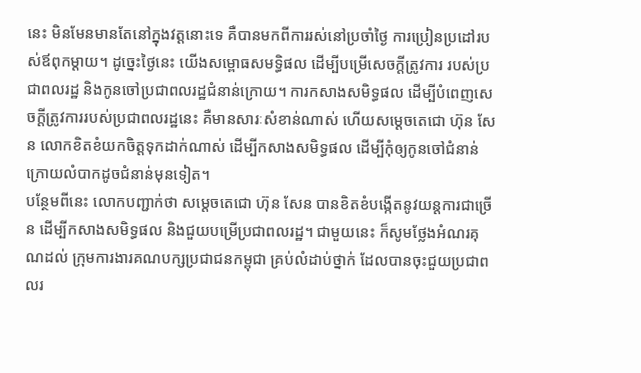នេះ មិនមែនមានតែនៅក្នុងវត្តនោះទេ គឺបានមកពីការរស់នៅប្រចាំថ្ងៃ ការប្រៀនប្រដៅរបស់ឪពុកម្ដាយ។ ដូច្នេះថ្ងៃនេះ យើងសម្ពោធសមទ្ធិផល ដើម្បីបម្រើសេចក្តីត្រូវការ របស់ប្រជាពលរដ្ឋ និងកូនចៅប្រជាពលរដ្ឋជំនាន់ក្រោយ។ ការកសាងសមិទ្ធផល ដើម្បីបំពេញសេចក្តីត្រូវការរបស់ប្រជាពលរដ្ឋនេះ គឺមានសារៈសំខាន់ណាស់ ហើយសម្តេចតេជោ ហ៊ុន សែន លោកខិតខំយកចិត្តទុកដាក់ណាស់ ដើម្បីកសាងសមិទ្ធផល ដើម្បីកុំឲ្យកូនចៅជំនាន់ក្រោយលំបាកដូចជំនាន់មុនទៀត។
បន្ថែមពីនេះ លោកបញ្ជាក់ថា សម្តេចតេជោ ហ៊ុន សែន បានខិតខំបង្កើតនូវយន្តការជាច្រើន ដើម្បីកសាងសមិទ្ធផល និងជួយបម្រើប្រជាពលរដ្ឋ។ ជាមួយនេះ ក៏សូមថ្លែងអំណរគុណដល់ ក្រុមការងារគណបក្សប្រជាជនកម្ពុជា គ្រប់លំដាប់ថ្នាក់ ដែលបានចុះជួយប្រជាពលរ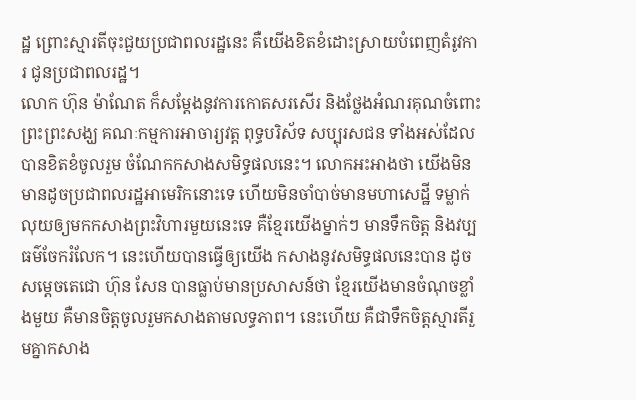ដ្ឋ ព្រោះស្មារតីចុះជួយប្រជាពលរដ្ឋនេះ គឺយើងខិតខំដោះស្រាយបំពេញតំរូវការ ជូនប្រជាពលរដ្ឋ។
លោក ហ៊ុន ម៉ាណែត ក៏សម្ដែងនូវការកោតសរសើរ និងថ្លែងអំណរគុណចំពោះ ព្រះព្រះសង្ឃ គណៈកម្មការអាចារ្យវត្ត ពុទ្ធបរិស័ទ សប្បុរសជន ទាំងអស់ដែលបានខិតខំចូលរួម ចំណែកកសាងសមិទ្ធផលនេះ។ លោកអះអាងថា យើងមិនមានដូចប្រជាពលរដ្ឋអាមេរិកនោះទេ ហើយមិនចាំបាច់មានមហាសេដ្ឋី ទម្លាក់លុយឲ្យមកកសាងព្រះវិហារមួយនេះទេ គឺខ្មែរយើងម្នាក់ៗ មានទឹកចិត្ត និងវប្បធម៌ចែករំលែក។ នេះហើយបានធ្វើឲ្យយើង កសាងនូវសមិទ្ធផលនេះបាន ដូចសម្តេចតេជោ ហ៊ុន សែន បានធ្លាប់មានប្រសាសន៍ថា ខ្មែរយើងមានចំណុចខ្លាំងមួយ គឺមានចិត្តចូលរួមកសាងតាមលទ្ធភាព។ នេះហើយ គឺជាទឹកចិត្តស្មារតីរួមគ្នាកសាង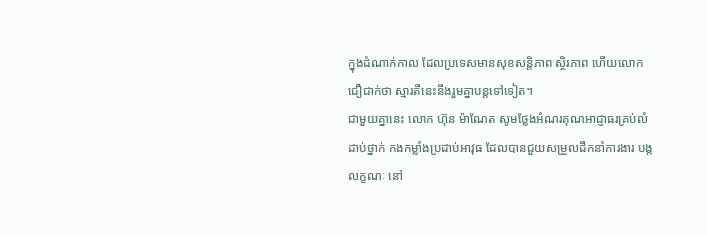ក្នុងដំណាក់កាល ដែលប្រទេសមានសុខសន្តិភាព ស្ថិរភាព ហើយលោកជឿជាក់ថា ស្មារតីនេះនឹងរួមគ្នាបន្តទៅទៀត។
ជាមួយគ្នានេះ លោក ហ៊ុន ម៉ាណែត សូមថ្លែងអំណរគុណអាជ្ញាធរគ្រប់លំដាប់ថ្នាក់ កងកម្លាំងប្រដាប់អាវុធ ដែលបានជួយសម្រួលដឹកនាំការងារ បង្កលក្ខណៈ នៅ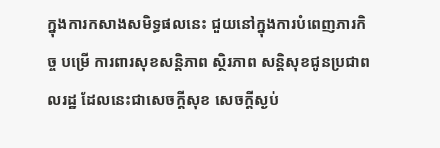ក្នុងការកសាងសមិទ្ធផលនេះ ជួយនៅក្នុងការបំពេញភារកិច្ច បម្រើ ការពារសុខសន្តិភាព ស្ថិរភាព សន្តិសុខជូនប្រជាពលរដ្ឋ ដែលនេះជាសេចក្តីសុខ សេចក្តីស្ងប់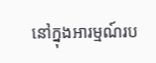នៅក្នុងអារម្មណ៍រប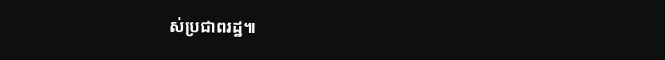ស់ប្រជាពរដ្ឋ៕